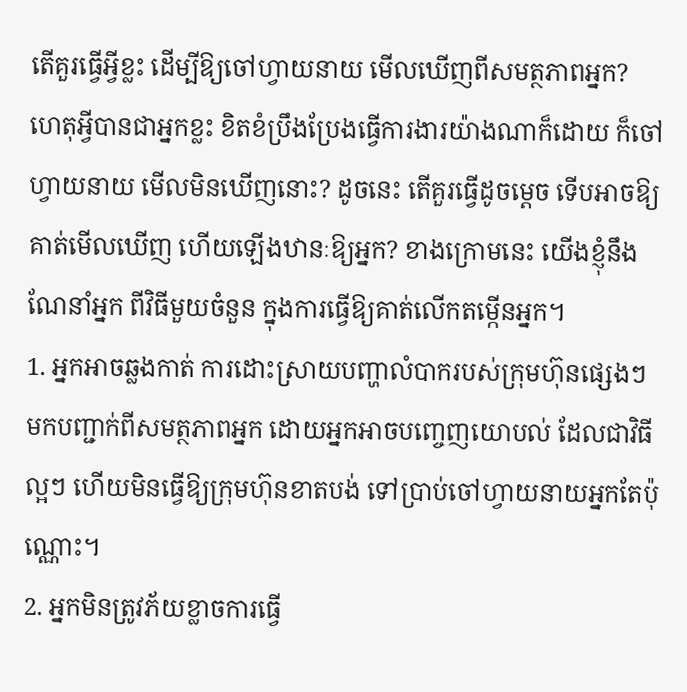តើគួរធ្វើអ្វីខ្លះ ដើម្បីឱ្យចៅហ្វាយនាយ មើលឃើញពីសមត្ថភាពអ្នក?
ហេតុអ្វីបានជាអ្នកខ្លះ ខិតខំប្រឹងប្រែងធ្វើការងារយ៉ាងណាក៏ដោយ ក៏ចៅហ្វាយនាយ មើលមិនឃើញនោះ? ដូចនេះ តើគួរធ្វើដូចម្តេច ទើបអាចឱ្យគាត់មើលឃើញ ហើយឡើងឋានៈឱ្យអ្នក? ខាងក្រោមនេះ យើងខ្ញុំនឹងណែនាំអ្នក ពីវិធីមួយចំនួន ក្នុងការធ្វើឱ្យគាត់លើកតម្កើនអ្នក។
1. អ្នកអាចឆ្លងកាត់ ការដោះស្រាយបញ្ហាលំបាករបស់ក្រុមហ៊ុនផ្សេងៗ មកបញ្ជាក់ពីសមត្ថភាពអ្នក ដោយអ្នកអាចបញ្ចេញយោបល់ ដែលជាវិធីល្អៗ ហើយមិនធ្វើឱ្យក្រុមហ៊ុនខាតបង់ ទៅប្រាប់ចៅហ្វាយនាយអ្នកតែប៉ុណ្ណោះ។
2. អ្នកមិនត្រូវភ័យខ្លាចការធ្វើ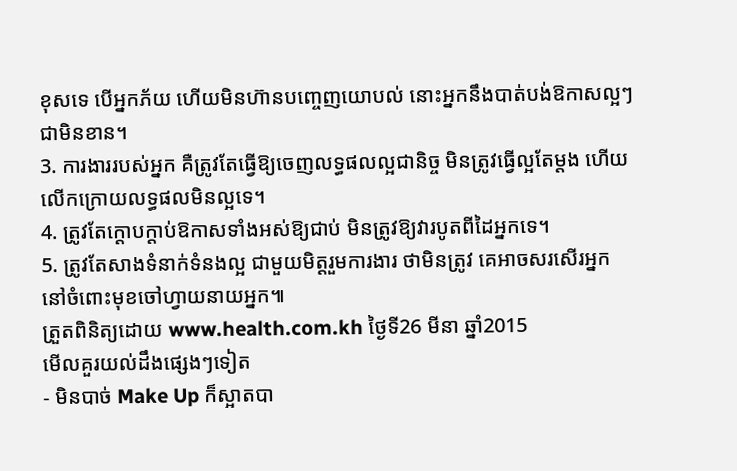ខុសទេ បើអ្នកភ័យ ហើយមិនហ៊ានបញ្ចេញយោបល់ នោះអ្នកនឹងបាត់បង់ឱកាសល្អៗជាមិនខាន។
3. ការងាររបស់អ្នក គឺត្រូវតែធ្វើឱ្យចេញលទ្ធផលល្អជានិច្ច មិនត្រូវធ្វើល្អតែម្តង ហើយលើកក្រោយលទ្ធផលមិនល្អទេ។
4. ត្រូវតែក្តោបក្តាប់ឱកាសទាំងអស់ឱ្យជាប់ មិនត្រូវឱ្យវារបូតពីដៃអ្នកទេ។
5. ត្រូវតែសាងទំនាក់ទំនងល្អ ជាមួយមិត្តរួមការងារ ថាមិនត្រូវ គេអាចសរសើរអ្នក នៅចំពោះមុខចៅហ្វាយនាយអ្នក៕
ត្រួតពិនិត្យដោយ www.health.com.kh ថ្ងៃទី26 មីនា ឆ្នាំ2015
មើលគួរយល់ដឹងផ្សេងៗទៀត
- មិនបាច់ Make Up ក៏ស្អាតបា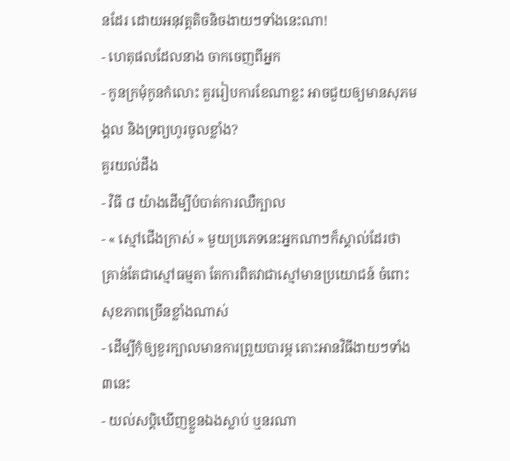នដែរ ដោយអនុវត្តតិចនិចងាយៗទាំងនេះណា!
- ហេតុផលដែលនាង ចាកចេញពីអ្នក
- កូនក្រមុំកូនកំលោះ គួររៀបការខែណាខ្លះ អាចជួយឲ្យមានសុភមង្គល និងទ្រព្យហូរចូលខ្លាំង?
គួរយល់ដឹង
- វិធី ៨ យ៉ាងដើម្បីបំបាត់ការឈឺក្បាល
- « ស្មៅជើងក្រាស់ » មួយប្រភេទនេះអ្នកណាៗក៏ស្គាល់ដែរថា គ្រាន់តែជាស្មៅធម្មតា តែការពិតវាជាស្មៅមានប្រយោជន៍ ចំពោះសុខភាពច្រើនខ្លាំងណាស់
- ដើម្បីកុំឲ្យខួរក្បាលមានការព្រួយបារម្ភ តោះអានវិធីងាយៗទាំង៣នេះ
- យល់សប្តិឃើញខ្លួនឯងស្លាប់ ឬនរណា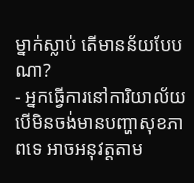ម្នាក់ស្លាប់ តើមានន័យបែបណា?
- អ្នកធ្វើការនៅការិយាល័យ បើមិនចង់មានបញ្ហាសុខភាពទេ អាចអនុវត្តតាម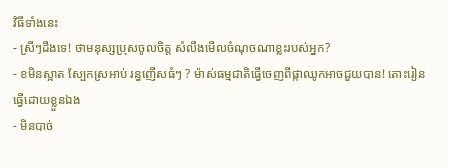វិធីទាំងនេះ
- ស្រីៗដឹងទេ! ថាមនុស្សប្រុសចូលចិត្ត សំលឹងមើលចំណុចណាខ្លះរបស់អ្នក?
- ខមិនស្អាត ស្បែកស្រអាប់ រន្ធញើសធំៗ ? ម៉ាស់ធម្មជាតិធ្វើចេញពីផ្កាឈូកអាចជួយបាន! តោះរៀនធ្វើដោយខ្លួនឯង
- មិនបាច់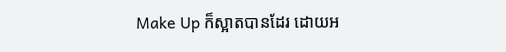Make Up ក៏ស្អាតបានដែរ ដោយអ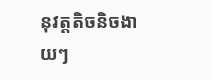នុវត្តតិចនិចងាយៗ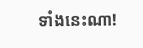ទាំងនេះណា!